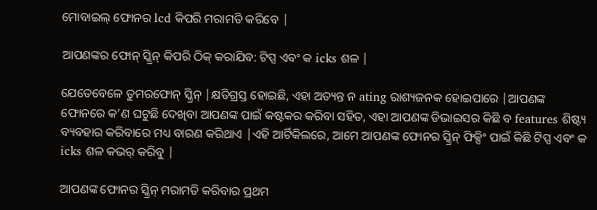ମୋବାଇଲ୍ ଫୋନର lcd କିପରି ମରାମତି କରିବେ |

ଆପଣଙ୍କର ଫୋନ୍ ସ୍କ୍ରିନ୍ କିପରି ଠିକ୍ କରାଯିବ: ଟିପ୍ସ ଏବଂ କ icks ଶଳ |

ଯେତେବେଳେ ତୁମରଫୋନ୍ ସ୍କ୍ରିନ୍ |କ୍ଷତିଗ୍ରସ୍ତ ହୋଇଛି, ଏହା ଅତ୍ୟନ୍ତ ନ ating ରାଶ୍ୟଜନକ ହୋଇପାରେ |ଆପଣଙ୍କ ଫୋନରେ କ’ଣ ଘଟୁଛି ଦେଖିବା ଆପଣଙ୍କ ପାଇଁ କଷ୍ଟକର କରିବା ସହିତ, ଏହା ଆପଣଙ୍କ ଡିଭାଇସର କିଛି ବ features ଶିଷ୍ଟ୍ୟ ବ୍ୟବହାର କରିବାରେ ମଧ୍ୟ ବାରଣ କରିଥାଏ |ଏହି ଆର୍ଟିକିଲରେ, ଆମେ ଆପଣଙ୍କ ଫୋନର ସ୍କ୍ରିନ୍ ଫିକ୍ସିଂ ପାଇଁ କିଛି ଟିପ୍ସ ଏବଂ କ icks ଶଳ କଭର୍ କରିବୁ |

ଆପଣଙ୍କ ଫୋନର ସ୍କ୍ରିନ୍ ମରାମତି କରିବାର ପ୍ରଥମ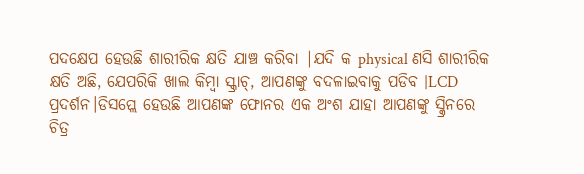ପଦକ୍ଷେପ ହେଉଛି ଶାରୀରିକ କ୍ଷତି ଯାଞ୍ଚ କରିବା |ଯଦି କ physical ଣସି ଶାରୀରିକ କ୍ଷତି ଅଛି, ଯେପରିକି ଖାଲ କିମ୍ବା ସ୍କ୍ରାଚ୍, ଆପଣଙ୍କୁ ବଦଳାଇବାକୁ ପଡିବ |LCD ପ୍ରଦର୍ଶନ।ଡିସପ୍ଲେ ହେଉଛି ଆପଣଙ୍କ ଫୋନର ଏକ ଅଂଶ ଯାହା ଆପଣଙ୍କୁ ସ୍କ୍ରିନରେ ଚିତ୍ର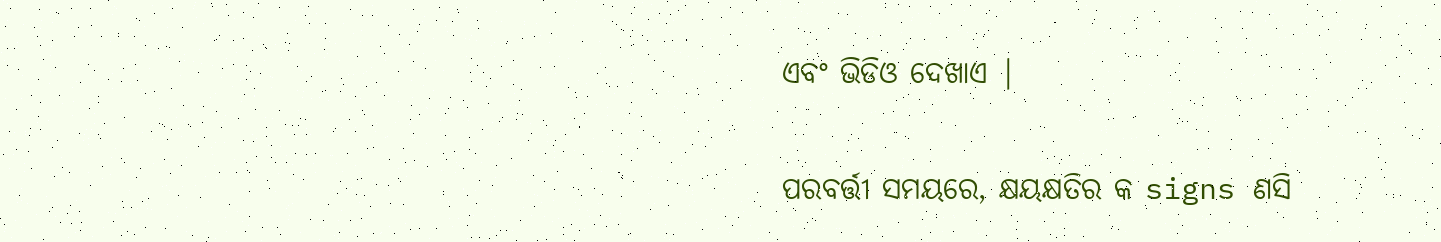ଏବଂ ଭିଡିଓ ଦେଖାଏ |

ପରବର୍ତ୍ତୀ ସମୟରେ, କ୍ଷୟକ୍ଷତିର କ signs ଣସି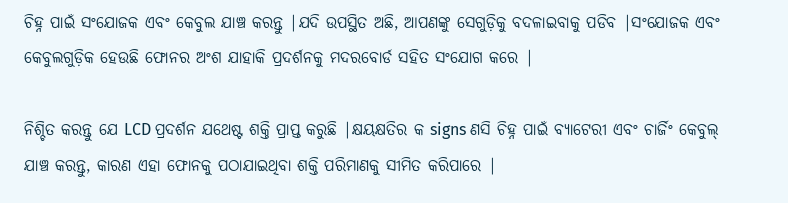ଚିହ୍ନ ପାଇଁ ସଂଯୋଜକ ଏବଂ କେବୁଲ ଯାଞ୍ଚ କରନ୍ତୁ |ଯଦି ଉପସ୍ଥିତ ଅଛି, ଆପଣଙ୍କୁ ସେଗୁଡ଼ିକୁ ବଦଳାଇବାକୁ ପଡିବ |ସଂଯୋଜକ ଏବଂ କେବୁଲଗୁଡ଼ିକ ହେଉଛି ଫୋନର ଅଂଶ ଯାହାକି ପ୍ରଦର୍ଶନକୁ ମଦରବୋର୍ଡ ସହିତ ସଂଯୋଗ କରେ |

ନିଶ୍ଚିତ କରନ୍ତୁ ଯେ LCD ପ୍ରଦର୍ଶନ ଯଥେଷ୍ଟ ଶକ୍ତି ପ୍ରାପ୍ତ କରୁଛି |କ୍ଷୟକ୍ଷତିର କ signs ଣସି ଚିହ୍ନ ପାଇଁ ବ୍ୟାଟେରୀ ଏବଂ ଚାର୍ଜିଂ କେବୁଲ୍ ଯାଞ୍ଚ କରନ୍ତୁ, କାରଣ ଏହା ଫୋନକୁ ପଠାଯାଇଥିବା ଶକ୍ତି ପରିମାଣକୁ ସୀମିତ କରିପାରେ |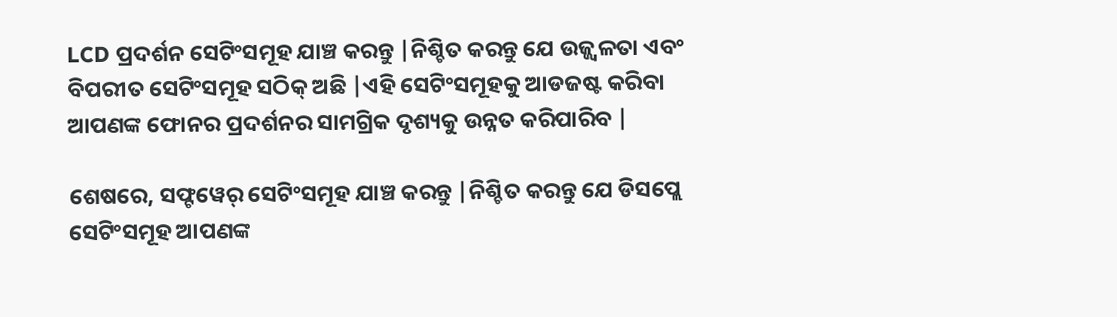LCD ପ୍ରଦର୍ଶନ ସେଟିଂସମୂହ ଯାଞ୍ଚ କରନ୍ତୁ |ନିଶ୍ଚିତ କରନ୍ତୁ ଯେ ଉଜ୍ଜ୍ୱଳତା ଏବଂ ବିପରୀତ ସେଟିଂସମୂହ ସଠିକ୍ ଅଛି |ଏହି ସେଟିଂସମୂହକୁ ଆଡଜଷ୍ଟ କରିବା ଆପଣଙ୍କ ଫୋନର ପ୍ରଦର୍ଶନର ସାମଗ୍ରିକ ଦୃଶ୍ୟକୁ ଉନ୍ନତ କରିପାରିବ |

ଶେଷରେ, ସଫ୍ଟୱେର୍ ସେଟିଂସମୂହ ଯାଞ୍ଚ କରନ୍ତୁ |ନିଶ୍ଚିତ କରନ୍ତୁ ଯେ ଡିସପ୍ଲେ ସେଟିଂସମୂହ ଆପଣଙ୍କ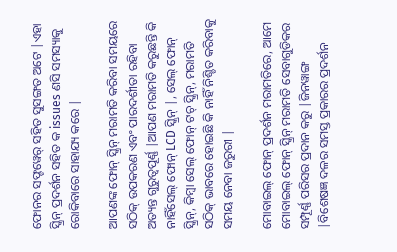ଫୋନର ସଫ୍ଟୱେର୍ ସହିତ ସୁସଙ୍ଗତ ଅଟେ |ଏହା ସ୍କ୍ରିନ୍ ପ୍ରଦର୍ଶନ ସହିତ କ issues ଣସି ସମସ୍ୟାକୁ ରୋକିବାରେ ସାହାଯ୍ୟ କରେ |

ଆପଣଙ୍କ ଫୋନ୍ ସ୍କ୍ରିନ୍ ମରାମତି କରିବା ସମୟରେ ସଠିକ୍ ଉପକରଣ ଏବଂ ପାରଦର୍ଶୀତା ରହିବା ଅତ୍ୟନ୍ତ ଗୁରୁତ୍ୱପୂର୍ଣ୍ଣ |ଆପଣ ମରାମତି କରୁଛନ୍ତି କି ନାହିଁସେଲ୍ ଫୋନ୍ LCD ସ୍କ୍ରିନ୍ |, ସେଲ୍ ଫୋନ୍ ସ୍କ୍ରିନ୍, କିମ୍ବା ସେଲ୍ ଫୋନ୍ ଟଚ୍ ସ୍କ୍ରିନ୍, ମରାମତି ସଠିକ୍ ଭାବରେ ହୋଇଛି କି ନାହିଁ ନିଶ୍ଚିତ କରିବାକୁ ସମୟ ନେବା ଜରୁରୀ |

ମୋବାଇଲ୍ ଫୋନ୍ ପ୍ରଦର୍ଶନ ମରାମତିରେ, ଆମେ ମୋବାଇଲ୍ ଫୋନ୍ ସ୍କ୍ରିନ୍ ମରାମତି ସେବାଗୁଡିକର ସମ୍ପୂର୍ଣ୍ଣ ପରିସର ପ୍ରଦାନ କରୁ |ଜିନୱାଙ୍ଗ |ବିଶେଷଜ୍ଞ ଦଳର ସମସ୍ତ ପ୍ରକାରର ପ୍ରଦର୍ଶନ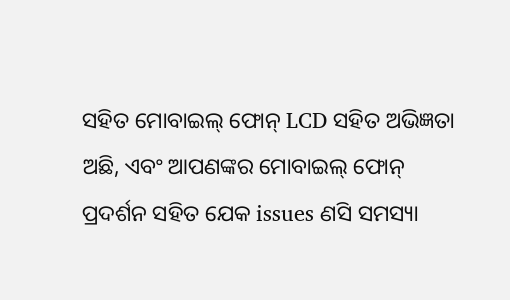ସହିତ ମୋବାଇଲ୍ ଫୋନ୍ LCD ସହିତ ଅଭିଜ୍ଞତା ଅଛି, ଏବଂ ଆପଣଙ୍କର ମୋବାଇଲ୍ ଫୋନ୍ ପ୍ରଦର୍ଶନ ସହିତ ଯେକ issues ଣସି ସମସ୍ୟା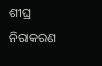ଶୀଘ୍ର ନିରାକରଣ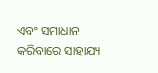ଏବଂ ସମାଧାନ କରିବାରେ ସାହାଯ୍ୟ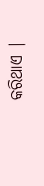କରିଥାଏ |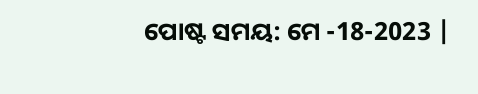ପୋଷ୍ଟ ସମୟ: ମେ -18-2023 |